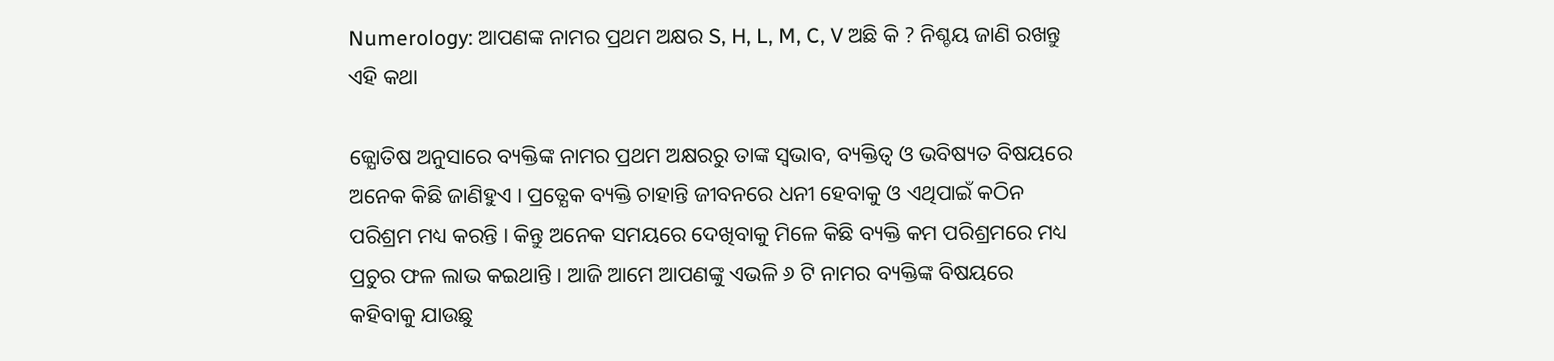Numerology: ଆପଣଙ୍କ ନାମର ପ୍ରଥମ ଅକ୍ଷର S, H, L, M, C, V ଅଛି କି ? ନିଶ୍ଚୟ ଜାଣି ରଖନ୍ତୁ ଏହି କଥା

ଜ୍ଯୋତିଷ ଅନୁସାରେ ବ୍ୟକ୍ତିଙ୍କ ନାମର ପ୍ରଥମ ଅକ୍ଷରରୁ ତାଙ୍କ ସ୍ଵଭାବ, ବ୍ୟକ୍ତିତ୍ବ ଓ ଭବିଷ୍ୟତ ବିଷୟରେ ଅନେକ କିଛି ଜାଣିହୁଏ । ପ୍ରତ୍ଯେକ ବ୍ୟକ୍ତି ଚାହାନ୍ତି ଜୀବନରେ ଧନୀ ହେବାକୁ ଓ ଏଥିପାଇଁ କଠିନ ପରିଶ୍ରମ ମଧ୍ୟ କରନ୍ତି । କିନ୍ତୁ ଅନେକ ସମୟରେ ଦେଖିବାକୁ ମିଳେ କିଛି ବ୍ୟକ୍ତି କମ ପରିଶ୍ରମରେ ମଧ୍ୟ ପ୍ରଚୁର ଫଳ ଲାଭ କଇଥାନ୍ତି । ଆଜି ଆମେ ଆପଣଙ୍କୁ ଏଭଳି ୬ ଟି ନାମର ବ୍ୟକ୍ତିଙ୍କ ବିଷୟରେ କହିବାକୁ ଯାଉଛୁ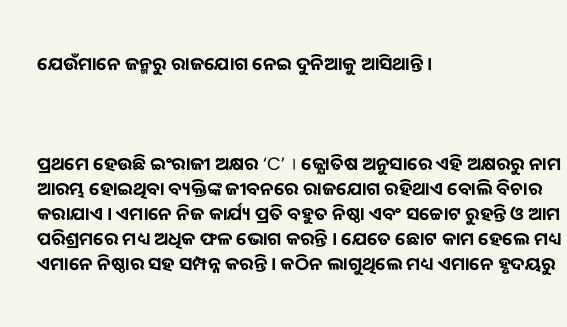ଯେଉଁମାନେ ଜନ୍ମରୁ ରାଜଯୋଗ ନେଇ ଦୁନିଆକୁ ଆସିଥାନ୍ତି ।



ପ୍ରଥମେ ହେଉଛି ଇଂରାଜୀ ଅକ୍ଷର ‘C’ । ଜ୍ଯୋତିଷ ଅନୁସାରେ ଏହି ଅକ୍ଷରରୁ ନାମ ଆରମ୍ଭ ହୋଇଥିବା ବ୍ୟକ୍ତିଙ୍କ ଜୀବନରେ ରାଜଯୋଗ ରହିଥାଏ ବୋଲି ବିଚାର କରାଯାଏ । ଏମାନେ ନିଜ କାର୍ଯ୍ୟ ପ୍ରତି ବହୁତ ନିଷ୍ଠା ଏବଂ ସଚ୍ଚୋଟ ରୁହନ୍ତି ଓ ଆମ ପରିଶ୍ରମରେ ମଧ୍ୟ ଅଧିକ ଫଳ ଭୋଗ କରନ୍ତି । ଯେତେ ଛୋଟ କାମ ହେଲେ ମଧ୍ୟ ଏମାନେ ନିଷ୍ଠାର ସହ ସମ୍ପନ୍ନ କରନ୍ତି । କଠିନ ଲାଗୁଥିଲେ ମଧ୍ୟ ଏମାନେ ହୃଦୟରୁ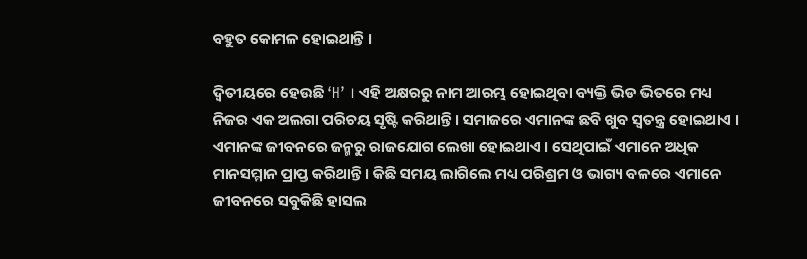ବହୁତ କୋମଳ ହୋଇଥାନ୍ତି ।

ଦ୍ବିତୀୟରେ ହେଉଛି ‘H’ । ଏହି ଅକ୍ଷରରୁ ନାମ ଆରମ୍ଭ ହୋଇଥିବା ବ୍ୟକ୍ତି ଭିଡ ଭିତରେ ମଧ୍ୟ ନିଜର ଏକ ଅଲଗା ପରିଚୟ ସୃଷ୍ଟି କରିଥାନ୍ତି । ସମାଜରେ ଏମାନଙ୍କ ଛବି ଖୁବ ସ୍ଵତନ୍ତ୍ର ହୋଇଥାଏ । ଏମାନଙ୍କ ଜୀବନରେ ଜନ୍ମରୁ ରାଜଯୋଗ ଲେଖା ହୋଇଥାଏ । ସେଥିପାଇଁ ଏମାନେ ଅଧିକ ମାନସମ୍ମାନ ପ୍ରାପ୍ତ କରିଥାନ୍ତି । କିଛି ସମୟ ଲାଗିଲେ ମଧ୍ୟ ପରିଶ୍ରମ ଓ ଭାଗ୍ୟ ବଳରେ ଏମାନେ ଜୀବନରେ ସବୁକିଛି ହାସଲ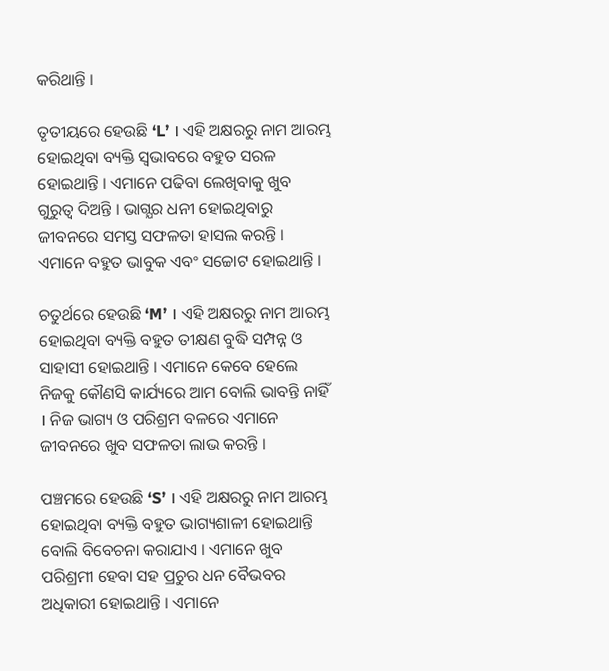କରିଥାନ୍ତି ।

ତୃତୀୟରେ ହେଉଛି ‘L’ । ଏହି ଅକ୍ଷରରୁ ନାମ ଆରମ୍ଭ ହୋଇଥିବା ବ୍ୟକ୍ତି ସ୍ଵଭାବରେ ବହୁତ ସରଳ ହୋଇଥାନ୍ତି । ଏମାନେ ପଢିବା ଲେଖିବାକୁ ଖୁବ ଗୁରୁତ୍ଵ ଦିଅନ୍ତି । ଭାଗ୍ଯର ଧନୀ ହୋଇଥିବାରୁ ଜୀବନରେ ସମସ୍ତ ସଫଳତା ହାସଲ କରନ୍ତି । ଏମାନେ ବହୁତ ଭାବୁକ ଏବଂ ସଚ୍ଚୋଟ ହୋଇଥାନ୍ତି ।

ଚତୁର୍ଥରେ ହେଉଛି ‘M’ । ଏହି ଅକ୍ଷରରୁ ନାମ ଆରମ୍ଭ ହୋଇଥିବା ବ୍ୟକ୍ତି ବହୁତ ତୀକ୍ଷଣ ବୁଦ୍ଧି ସମ୍ପନ୍ନ ଓ ସାହାସୀ ହୋଇଥାନ୍ତି । ଏମାନେ କେବେ ହେଲେ ନିଜକୁ କୌଣସି କାର୍ଯ୍ୟରେ ଆମ ବୋଲି ଭାବନ୍ତି ନାହିଁ । ନିଜ ଭାଗ୍ୟ ଓ ପରିଶ୍ରମ ବଳରେ ଏମାନେ ଜୀବନରେ ଖୁବ ସଫଳତା ଲାଭ କରନ୍ତି ।

ପଞ୍ଚମରେ ହେଉଛି ‘S’ । ଏହି ଅକ୍ଷରରୁ ନାମ ଆରମ୍ଭ ହୋଇଥିବା ବ୍ୟକ୍ତି ବହୁତ ଭାଗ୍ୟଶାଳୀ ହୋଇଥାନ୍ତି ବୋଲି ବିବେଚନା କରାଯାଏ । ଏମାନେ ଖୁବ ପରିଶ୍ରମୀ ହେବା ସହ ପ୍ରଚୁର ଧନ ବୈଭବର ଅଧିକାରୀ ହୋଇଥାନ୍ତି । ଏମାନେ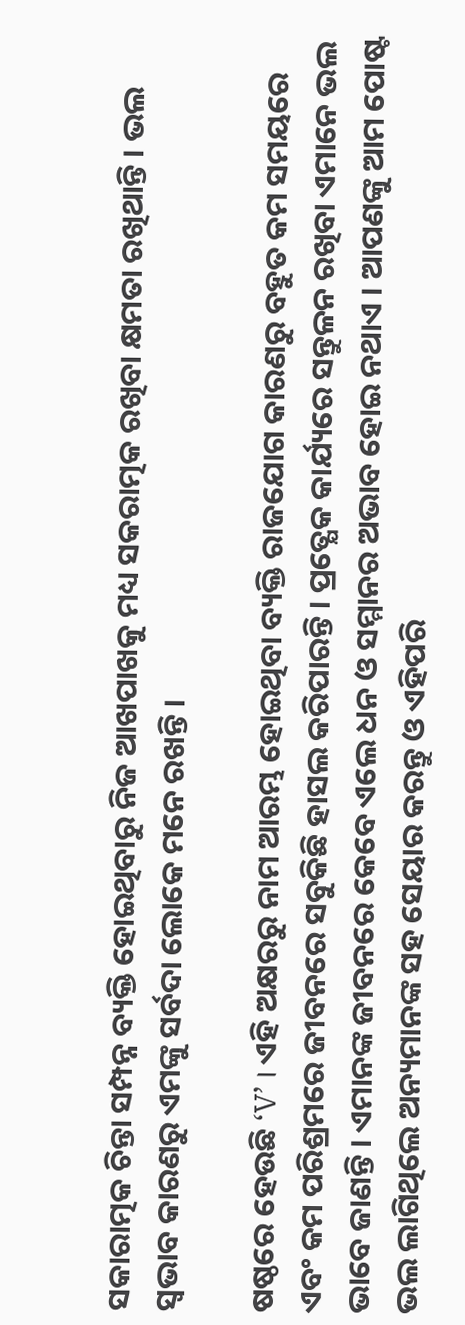ସକାରାତ୍ମକ ଚିନ୍ତା ସମ୍ପନ୍ନ ବ୍ୟକ୍ତି ହୋଇଥିବାରୁ ନିଜ ଆଖପାଖକୁ ମଧ୍ୟ ସକରାତ୍ମକ ରଖିବା କ୍ଷମତା ରଖିଥାନ୍ତି । ଭଲ ସ୍ଵଭାବ କାରଣରୁ ଏମଙ୍କୁ ସର୍ବଦା ଲୋକେ ମନେ ରଖନ୍ତି ।

ଷଷ୍ଠରେ ହେଉଛି ‘V’ । ଏହି ଅକ୍ଷରରୁ ନାମ ଆରମ୍ଭ ହୋଇଥିବା ବ୍ୟକ୍ତି ରାଜଯୋଗ କାରଣରୁ ବହୁତ କମ ସମୟରେ ଏବଂ କମ ପରିଶ୍ରମରେ ଜୀବନରେ ସବୁକିଛି ହାସଲ କରିପାରନ୍ତି । ପ୍ରତ୍ଯେକ କାର୍ଯ୍ୟରେ ସନ୍ତୁଳନ ରଖିବା ଏମାନେ ଭଲ ଭାବେ ଜାଣନ୍ତି । ଏମାନଙ୍କ ଜୀବନରେ କେବେ ଏଲେ ଧନ ଓ ସମ୍ମାନର ଅଭାବ ହୋଇ ନଥାଏ । ଆପଣଙ୍କୁ ଆମ ପୋଷ୍ଟ ଭଲ ଲାଗିଥିଲେ ଅନ୍ୟମାନଙ୍କ ସହ ସେୟାର କରନ୍ତୁ ଓ ଏହିପରି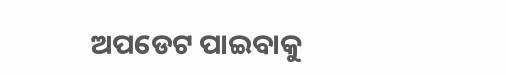ଅପଡେଟ ପାଇବାକୁ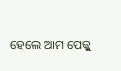ହେଲେ ଆମ ପେଜ୍କୁ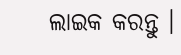ଲାଇକ କରନ୍ତୁ ।